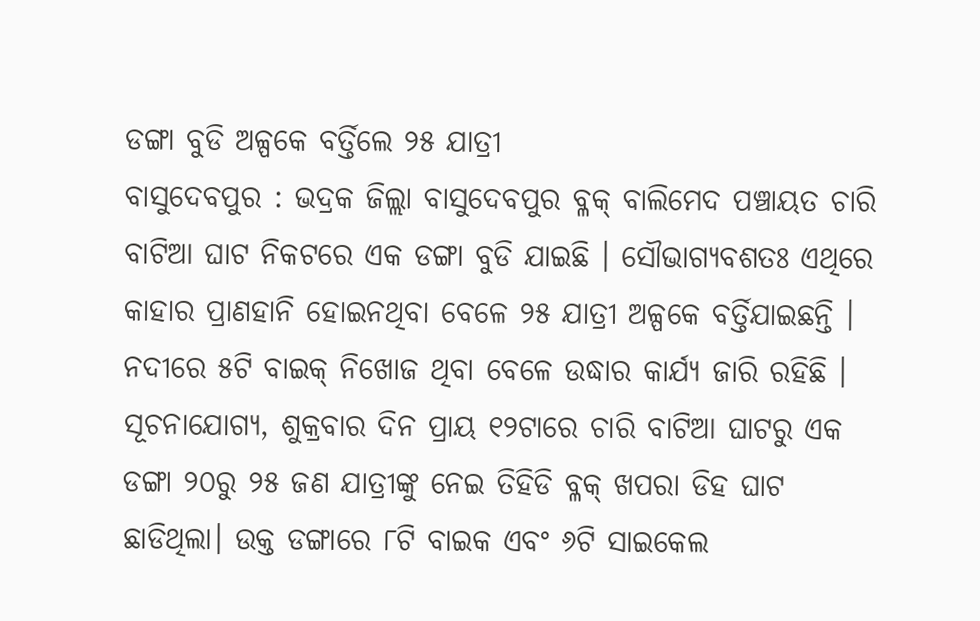ଡଙ୍ଗା ବୁଡି ଅଳ୍ପକେ ବର୍ତ୍ତିଲେ ୨୫ ଯାତ୍ରୀ
ବାସୁଦେବପୁର : ଭଦ୍ରକ ଜିଲ୍ଲା ବାସୁଦେବପୁର ବ୍ଳକ୍ ବାଲିମେଦ ପଞ୍ଚାୟତ ଚାରି ବାଟିଆ ଘାଟ ନିକଟରେ ଏକ ଡଙ୍ଗା ବୁଡି ଯାଇଛି । ସୌଭାଗ୍ୟବଶତଃ ଏଥିରେ କାହାର ପ୍ରାଣହାନି ହୋଇନଥିବା ବେଳେ ୨୫ ଯାତ୍ରୀ ଅଳ୍ପକେ ବର୍ତ୍ତିଯାଇଛନ୍ତି । ନଦୀରେ ୫ଟି ବାଇକ୍ ନିଖୋଜ ଥିବା ବେଳେ ଉଦ୍ଧାର କାର୍ଯ୍ୟ ଜାରି ରହିଛି ।
ସୂଚନାଯୋଗ୍ୟ, ଶୁକ୍ରବାର ଦିନ ପ୍ରାୟ ୧୨ଟାରେ ଚାରି ବାଟିଆ ଘାଟରୁ ଏକ ଡଙ୍ଗା ୨୦ରୁ ୨୫ ଜଣ ଯାତ୍ରୀଙ୍କୁ ନେଇ ତିହିଡି ବ୍ଳକ୍ ଖପରା ଡିହ ଘାଟ ଛାଡିଥିଲା। ଉକ୍ତ ଡଙ୍ଗାରେ ୮ଟି ବାଇକ ଏବଂ ୬ଟି ସାଇକେଲ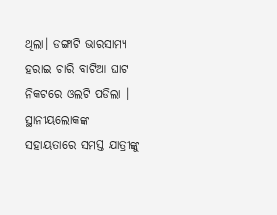ଥିଲା। ଡଙ୍ଗାଟି ଭାରସାମ୍ୟ ହରାଇ ଚାରି ବାଟିଆ ଘାଟ ନିକଟରେ ଓଲଟି ପଡିଲା । ସ୍ଥାନୀୟଲୋକଙ୍କ ସହାୟତାରେ ସମସ୍ତ ଯାତ୍ରୀଙ୍କୁ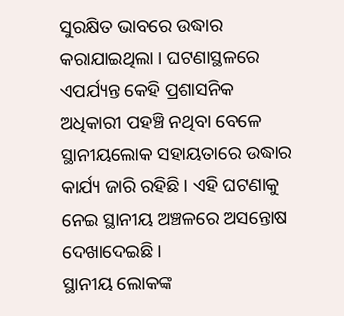ସୁରକ୍ଷିତ ଭାବରେ ଉଦ୍ଧାର କରାଯାଇଥିଲା । ଘଟଣାସ୍ଥଳରେ ଏପର୍ଯ୍ୟନ୍ତ କେହି ପ୍ରଶାସନିକ ଅଧିକାରୀ ପହଞ୍ଚି ନଥିବା ବେଳେ ସ୍ଥାନୀୟଲୋକ ସହାୟତାରେ ଉଦ୍ଧାର କାର୍ଯ୍ୟ ଜାରି ରହିଛି । ଏହି ଘଟଣାକୁ ନେଇ ସ୍ଥାନୀୟ ଅଞ୍ଚଳରେ ଅସନ୍ତୋଷ ଦେଖାଦେଇଛି ।
ସ୍ଥାନୀୟ ଲୋକଙ୍କ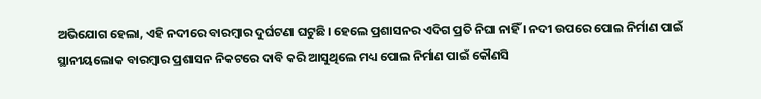ଅଭିଯୋଗ ହେଲା, ଏହି ନଦୀରେ ବାରମ୍ବାର ଦୁର୍ଘଟଣା ଘଟୁଛି । ହେଲେ ପ୍ରଶାସନର ଏଦିଗ ପ୍ରତି ନିଘା ନାହିଁ । ନଦୀ ଉପରେ ପୋଲ ନିର୍ମାଣ ପାଇଁ ସ୍ଥାନୀୟଲୋକ ବାରମ୍ବାର ପ୍ରଶାସନ ନିକଟରେ ଦାବି କରି ଆସୁଥିଲେ ମଧ୍ୟ ପୋଲ ନିର୍ମାଣ ପାଇଁ କୌଣସି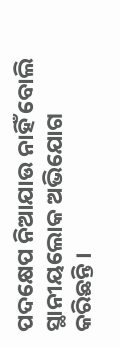ପଦକ୍ଷେପ ନିଆଯାଉ ନାହିଁ ବୋଲି ସ୍ଥାନୀୟଲୋକ ଅଭିଯୋଗ କରିଛନ୍ତି ।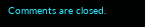Comments are closed.